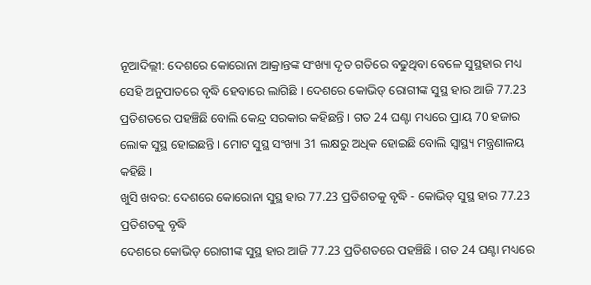ନୂଆଦିଲ୍ଲୀ: ଦେଶରେ କୋରୋନା ଆକ୍ରାନ୍ତଙ୍କ ସଂଖ୍ୟା ଦୃତ ଗତିରେ ବଢୁଥିବା ବେଳେ ସୁସ୍ଥହାର ମଧ୍ୟ ସେହି ଅନୁପାତରେ ବୃଦ୍ଧି ହେବାରେ ଲାଗିଛି । ଦେଶରେ କୋଭିଡ୍ ରୋଗୀଙ୍କ ସୁସ୍ଥ ହାର ଆଜି 77.23 ପ୍ରତିଶତରେ ପହଞ୍ଚିଛି ବୋଲି କେନ୍ଦ୍ର ସରକାର କହିଛନ୍ତି । ଗତ 24 ଘଣ୍ଟା ମଧ୍ୟରେ ପ୍ରାୟ 70 ହଜାର ଲୋକ ସୁସ୍ଥ ହୋଇଛନ୍ତି । ମୋଟ ସୁସ୍ଥ ସଂଖ୍ୟା 31 ଲକ୍ଷରୁ ଅଧିକ ହୋଇଛି ବୋଲି ସ୍ୱାସ୍ଥ୍ୟ ମନ୍ତ୍ରଣାଳୟ କହିଛି ।
ଖୁସି ଖବର: ଦେଶରେ କୋରୋନା ସୁସ୍ଥ ହାର 77.23 ପ୍ରତିଶତକୁ ବୃଦ୍ଧି - କୋଭିଡ୍ ସୁସ୍ଥ ହାର 77.23 ପ୍ରତିଶତକୁ ବୃଦ୍ଧି
ଦେଶରେ କୋଭିଡ୍ ରୋଗୀଙ୍କ ସୁସ୍ଥ ହାର ଆଜି 77.23 ପ୍ରତିଶତରେ ପହଞ୍ଚିଛି । ଗତ 24 ଘଣ୍ଟା ମଧ୍ୟରେ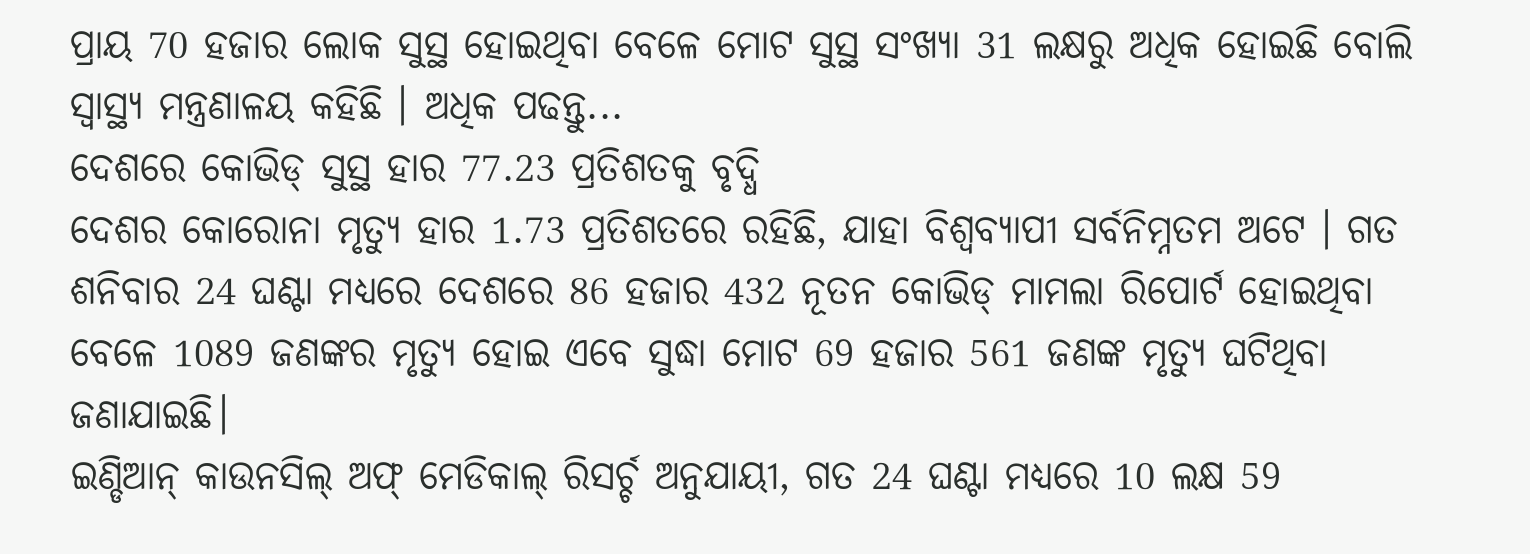ପ୍ରାୟ 70 ହଜାର ଲୋକ ସୁସ୍ଥ ହୋଇଥିବା ବେଳେ ମୋଟ ସୁସ୍ଥ ସଂଖ୍ୟା 31 ଲକ୍ଷରୁ ଅଧିକ ହୋଇଛି ବୋଲି ସ୍ୱାସ୍ଥ୍ୟ ମନ୍ତ୍ରଣାଳୟ କହିଛି । ଅଧିକ ପଢନ୍ତୁ...
ଦେଶରେ କୋଭିଡ୍ ସୁସ୍ଥ ହାର 77.23 ପ୍ରତିଶତକୁ ବୃଦ୍ଧି
ଦେଶର କୋରୋନା ମୃତ୍ୟୁ ହାର 1.73 ପ୍ରତିଶତରେ ରହିଛି, ଯାହା ବିଶ୍ୱବ୍ୟାପୀ ସର୍ବନିମ୍ନତମ ଅଟେ । ଗତ ଶନିବାର 24 ଘଣ୍ଟା ମଧ୍ୟରେ ଦେଶରେ 86 ହଜାର 432 ନୂତନ କୋଭିଡ୍ ମାମଲା ରିପୋର୍ଟ ହୋଇଥିବା ବେଳେ 1089 ଜଣଙ୍କର ମୃତ୍ୟୁ ହୋଇ ଏବେ ସୁଦ୍ଧା ମୋଟ 69 ହଜାର 561 ଜଣଙ୍କ ମୃତ୍ୟୁ ଘଟିଥିବା ଜଣାଯାଇଛି।
ଇଣ୍ଡିଆନ୍ କାଉନସିଲ୍ ଅଫ୍ ମେଡିକାଲ୍ ରିସର୍ଚ୍ଚ ଅନୁଯାୟୀ, ଗତ 24 ଘଣ୍ଟା ମଧ୍ୟରେ 10 ଲକ୍ଷ 59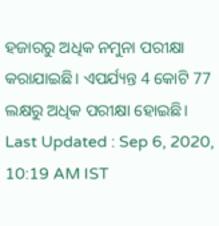ହଜାରରୁ ଅଧିକ ନମୁନା ପରୀକ୍ଷା କରାଯାଇଛି। ଏପର୍ଯ୍ୟନ୍ତ 4 କୋଟି 77 ଲକ୍ଷରୁ ଅଧିକ ପରୀକ୍ଷା ହୋଇଛି।
Last Updated : Sep 6, 2020, 10:19 AM IST